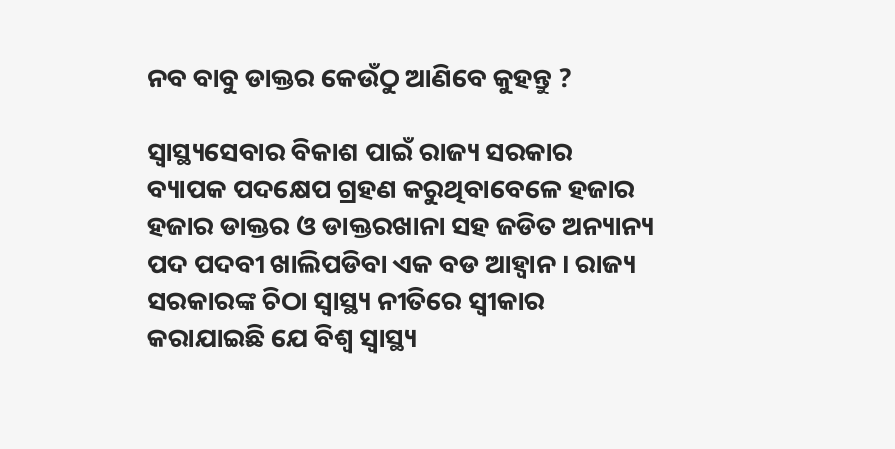ନବ ବାବୁ ଡାକ୍ତର କେଉଁଠୁ ଆଣିବେ କୁହନ୍ତୁ ?

ସ୍ୱାସ୍ଥ୍ୟସେବାର ବିକାଶ ପାଇଁ ରାଜ୍ୟ ସରକାର ବ୍ୟାପକ ପଦକ୍ଷେପ ଗ୍ରହଣ କରୁଥିବାବେଳେ ହଜାର ହଜାର ଡାକ୍ତର ଓ ଡାକ୍ତରଖାନା ସହ ଜଡିତ ଅନ୍ୟାନ୍ୟ ପଦ ପଦବୀ ଖାଲିପଡିବା ଏକ ବଡ ଆହ୍ୱାନ । ରାଜ୍ୟ ସରକାରଙ୍କ ଚିଠା ସ୍ୱାସ୍ଥ୍ୟ ନୀତିରେ ସ୍ୱୀକାର କରାଯାଇଛି ଯେ ବିଶ୍ୱ ସ୍ୱାସ୍ଥ୍ୟ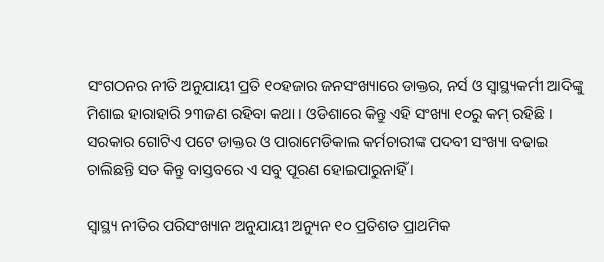ସଂଗଠନର ନୀତି ଅନୁଯାୟୀ ପ୍ରତି ୧୦ହଜାର ଜନସଂଖ୍ୟାରେ ଡାକ୍ତର, ନର୍ସ ଓ ସ୍ୱାସ୍ଥ୍ୟକର୍ମୀ ଆଦିଙ୍କୁ ମିଶାଇ ହାରାହାରି ୨୩ଜଣ ରହିବା କଥା । ଓଡିଶାରେ କିନ୍ତୁ ଏହି ସଂଖ୍ୟା ୧୦ରୁ କମ୍‍ ରହିଛି । ସରକାର ଗୋଟିଏ ପଟେ ଡାକ୍ତର ଓ ପାରାମେଡିକାଲ କର୍ମଚାରୀଙ୍କ ପଦବୀ ସଂଖ୍ୟା ବଢାଇ ଚାଲିଛନ୍ତି ସତ କିନ୍ତୁ ବାସ୍ତବରେ ଏ ସବୁ ପୂରଣ ହୋଇପାରୁନାହିଁ ।

ସ୍ୱାସ୍ଥ୍ୟ ନୀତିର ପରିସଂଖ୍ୟାନ ଅନୁଯାୟୀ ଅନ୍ୟୁନ ୧୦ ପ୍ରତିଶତ ପ୍ରାଥମିକ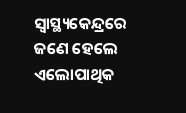ସ୍ୱାସ୍ଥ୍ୟକେନ୍ଦ୍ରରେ ଜଣେ ହେଲେ ଏଲୋପାଥିକ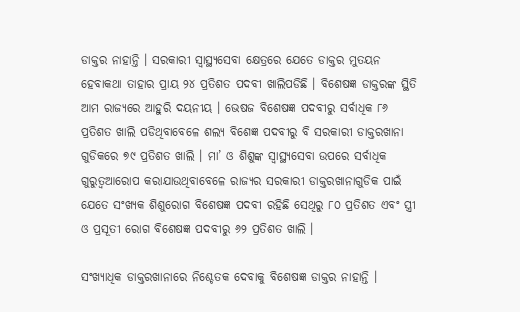ଡାକ୍ତର ନାହାନ୍ତି । ସରକାରୀ ସ୍ୱାସ୍ଥ୍ୟସେବା କ୍ଷେତ୍ରରେ ଯେତେ ଡାକ୍ତର ମୁତୟନ ହେବାକଥା ତାହାର ପ୍ରାୟ ୨୪ ପ୍ରତିଶତ ପଦବୀ ଖାଲିପଡିଛି । ବିଶେଷଜ୍ଞ ଡାକ୍ତରଙ୍କ ସ୍ଥିତି ଆମ ରାଜ୍ୟରେ ଆହୁରି ଦୟନୀୟ । ଭେଷଜ ବିଶେଷଜ୍ଞ ପଦବୀରୁ ସର୍ବାଧିକ ୮୬ ପ୍ରତିଶତ ଖାଲି ପଡିଥିବାବେଳେ ଶଲ୍ୟ ବିଶେଜ୍ଞ ପଦବୀରୁ ବି ସରକାରୀ ଡାକ୍ତରଖାନା ଗୁଡିକରେ ୭୯ ପ୍ରତିଶତ ଖାଲି । ମା’ ଓ ଶିଶୁଙ୍କ ସ୍ୱାସ୍ଥ୍ୟସେବା ଉପରେ ସର୍ବାଧିକ ଗୁରୁତ୍ୱଆରୋପ କରାଯାଉଥିବାବେଳେ ରାଜ୍ୟର ସରକାରୀ ଡାକ୍ତରଖାନାଗୁଡିକ ପାଇଁ ଯେତେ ସଂଖ୍ୟକ ଶିଶୁରୋଗ ବିଶେଷଜ୍ଞ ପଦବୀ ରହିଛି ସେଥିରୁ ୮୦ ପ୍ରତିଶତ ଏବଂ ସ୍ତ୍ରୀ ଓ ପ୍ରସୂତୀ ରୋଗ ବିଶେଷଜ୍ଞ ପଦବୀରୁ ୬୨ ପ୍ରତିଶତ ଖାଲି ।

ସଂଖ୍ୟାଧିକ ଡାକ୍ତରଖାନାରେ ନିଶ୍ଚେତକ ଦେବାକୁ ବିଶେଷଜ୍ଞ ଡାକ୍ତର ନାହାନ୍ତି ।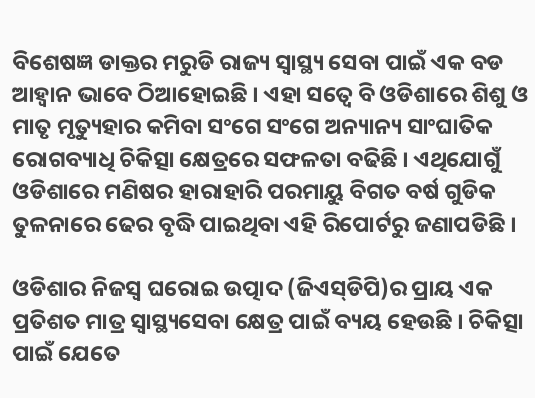ବିଶେଷଜ୍ଞ ଡାକ୍ତର ମରୁଡି ରାଜ୍ୟ ସ୍ୱାସ୍ଥ୍ୟ ସେବା ପାଇଁ ଏକ ବଡ ଆହ୍ୱାନ ଭାବେ ଠିଆହୋଇଛି । ଏହା ସତ୍ୱେ ବି ଓଡିଶାରେ ଶିଶୁ ଓ ମାତୃ ମୃତ୍ୟୁହାର କମିବା ସଂଗେ ସଂଗେ ଅନ୍ୟାନ୍ୟ ସାଂଘାତିକ ରୋଗବ୍ୟାଧି ଚିକିତ୍ସା କ୍ଷେତ୍ରରେ ସଫଳତା ବଢିଛି । ଏଥିଯୋଗୁଁ ଓଡିଶାରେ ମଣିଷର ହାରାହାରି ପରମାୟୁ ବିଗତ ବର୍ଷ ଗୁଡିକ ତୁଳନାରେ ଢେର ବୃଦ୍ଧି ପାଇଥିବା ଏହି ରିପୋର୍ଟରୁ ଜଣାପଡିଛି ।

ଓଡିଶାର ନିଜସ୍ୱ ଘରୋଇ ଉତ୍ପାଦ (ଜିଏସ୍‍ଡିପି)ର ପ୍ରାୟ ଏକ ପ୍ରତିଶତ ମାତ୍ର ସ୍ୱାସ୍ଥ୍ୟସେବା କ୍ଷେତ୍ର ପାଇଁ ବ୍ୟୟ ହେଉଛି । ଚିକିତ୍ସା ପାଇଁ ଯେତେ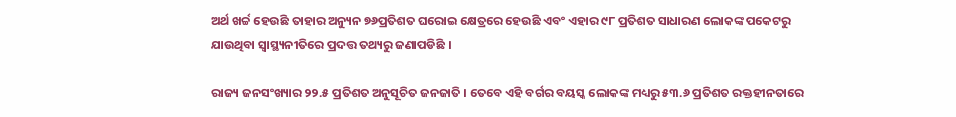ଅର୍ଥ ଖର୍ଚ୍ଚ ହେଉଛି ତାହାର ଅନ୍ୟୁନ ୭୬ପ୍ରତିଶତ ଘରୋଇ କ୍ଷେତ୍ରରେ ହେଉଛି ଏବଂ ଏହାର ୯୮ ପ୍ରତିଶତ ସାଧାରଣ ଲୋକଙ୍କ ପକେଟରୁ ଯାଉଥିବା ସ୍ୱାସ୍ଥ୍ୟନୀତିରେ ପ୍ରଦତ୍ତ ତଥ୍ୟରୁ ଜଣାପଡିଛି ।

ରାଜ୍ୟ ଜନସଂଖ୍ୟାର ୨୨.୫ ପ୍ରତିଶତ ଅନୁସୂଚିତ ଜନଜାତି । ତେବେ ଏହି ବର୍ଗର ବୟସ୍କ ଲୋକଙ୍କ ମଧ୍ୟରୁ ୫୩.୬ ପ୍ରତିଶତ ରକ୍ତହୀନତାରେ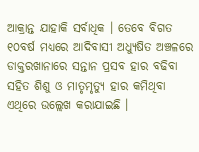ଆକ୍ରାନ୍ତ ଯାହାକି ସର୍ବାଧିକ । ତେବେ ବିଗତ ୧୦ବର୍ଷ ମଧ୍ୟରେ ଆଦିବାସୀ ଅଧ୍ୟୁଷିତ ଅଞ୍ଚଳରେ ଡାକ୍ତରଖାନାରେ ସନ୍ତାନ ପ୍ରସବ ହାର ବଢିବା ସହିତ ଶିଶୁ ଓ ମାତୃମୃତ୍ୟୁ ହାର କମିଥିବା ଏଥିରେ ଉଲ୍ଲେଖ କରାଯାଇଛି ।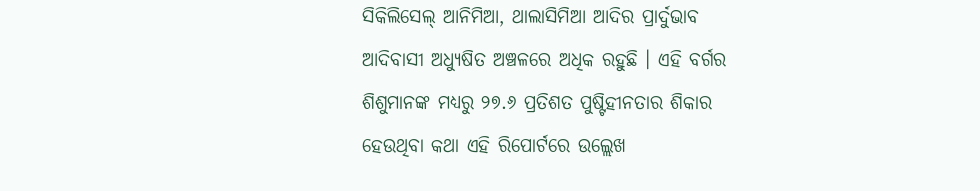ସିକିଲିସେଲ୍‍ ଆନିମିଆ, ଥାଲାସିମିଆ ଆଦିର ପ୍ରାର୍ଦୁଭାବ ଆଦିବାସୀ ଅଧ୍ୟୁଷିତ ଅଞ୍ଚଳରେ ଅଧିକ ରହୁଛି । ଏହି ବର୍ଗର ଶିଶୁମାନଙ୍କ ମଧ୍ୟରୁ ୨୭.୬ ପ୍ରତିଶତ ପୁଷ୍ଟିହୀନତାର ଶିକାର ହେଉଥିବା କଥା ଏହି ରିପୋର୍ଟରେ ଉଲ୍ଲେଖ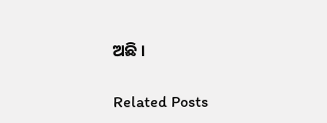ଅଛି ।

Related Posts